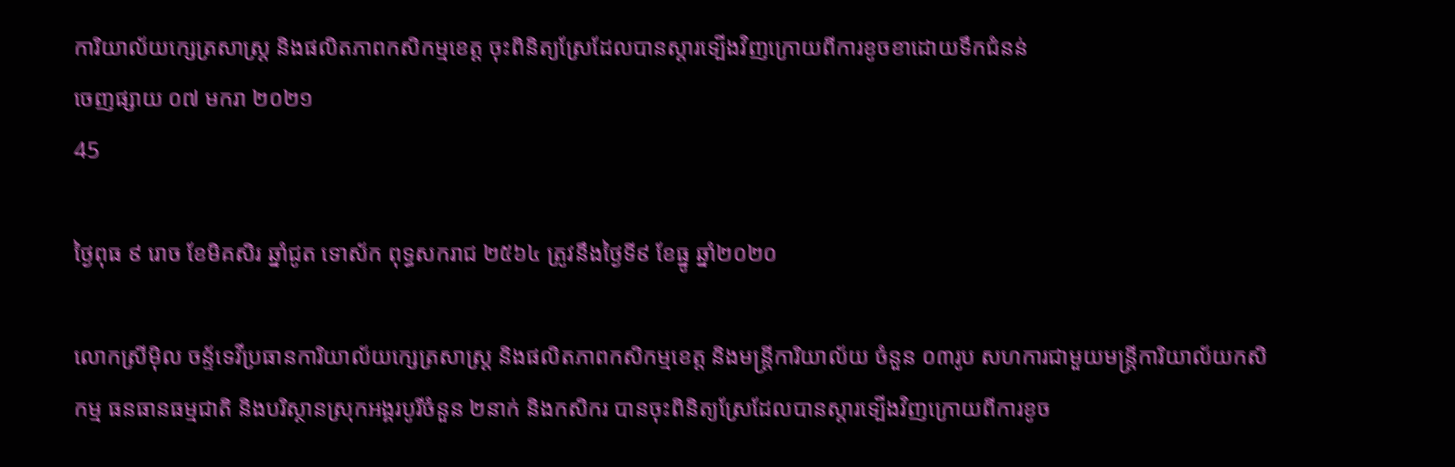ការិយាល័យក្សេត្រសាស្រ្ត និងផលិតភាពកសិកម្មខេត្ត ចុះពិនិត្យស្រែដែលបានស្តារទ្បើងវិញក្រោយពីការខូចខាដោយទឹកជំនន់
ចេញផ្សាយ ០៧ មករា ២០២១
45

ថ្ងៃពុធ ៩ រោច ខែមិគសិរ ឆ្នាំជូត ទោស័ក ពុទ្ធសករាជ ២៥៦៤ ត្រូវនឹងថ្ងៃទី៩ ខែធ្នូ ឆ្នាំ២០២០

លេាកស្រីមុិល ចន្ទ័ទេវីប្រធានការិយាល័យក្សេត្រសាស្រ្ត និងផលិតភាពកសិកម្មខេត្ត និងមន្រ្តីការិយាល័យ ចំនួន ០៣រូប សហការជាមួយមន្រ្តីការិយាល័យកសិកម្ម ធនធានធម្មជាតិ និងបរិស្ថានស្រុកអង្គរបូរីចំនួន ២នាក់ និងកសិករ បានចុះពិនិត្យស្រែដែលបានស្តារទ្បើងវិញក្រោយពីការខូច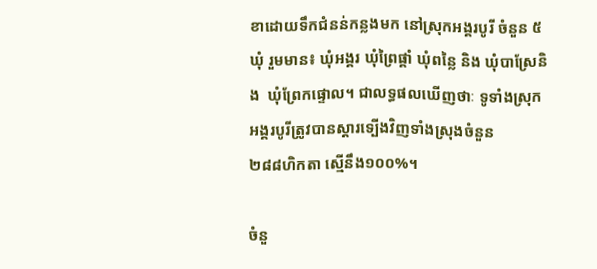ខាដោយទឹកជំនន់កន្លងមក នៅស្រុកអង្គរបូរី ចំនួន ៥ឃុំ រួមមាន៖ ឃុំអង្គរ ឃុំព្រៃផ្គាំ ឃុំពន្លៃ និង ឃុំបាស្រែនិង  ឃុំព្រែកផ្ទោល។ ជាលទ្ធផលឃើញថាៈ ទូទាំងស្រុកអង្គរបូរីត្រូវបានស្តារទ្បើងវិញទាំងស្រុងចំនួន
២៨៨ហិកតា ស្មើនឹង១០០%។

ចំនួ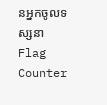នអ្នកចូលទស្សនា
Flag Counter